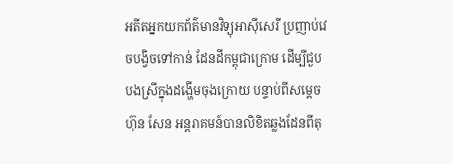អតីតអ្នកយកព័ត៌មានវិទ្យុអាស៊ីសេរី ប្រញាប់វេចបង្វិចទៅកាន់ ដែនដីកម្ពុជាក្រោម ដើម្បីជួបបងស្រីក្នុងដង្ហើមចុងក្រោយ បន្ទាប់ពីសម្តេច ហ៊ុន សែន អន្តរាគមន៍បានលិខិតឆ្លងដែនពីតុ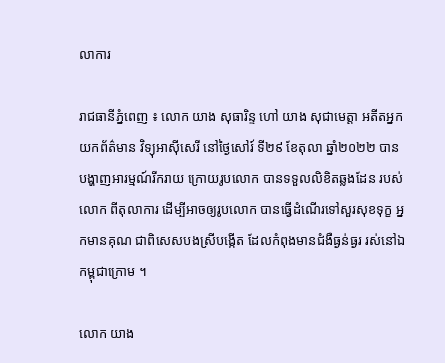លាការ

រាជធានីភ្នំពេញ ៖ លោក យាង សុធារិន្ទ ហៅ យាង សុជាមេត្តា អតីតអ្នកយកព័ត៌មាន វិទ្យុអាស៊ីសេរី នៅថ្ងៃសៅរ៍ ទី២៩ ខែតុលា ឆ្នាំ២០២២ បានបង្ហាញអារម្មណ៍រីករាយ ក្រោយរូបលោក បានទទួលលិខិតឆ្លងដែន របស់លោក ពីតុលាការ ដើម្បីអាចឲ្យរូបលោក បានធ្វើដំណើរទៅសួរសុខទុក្ខ អ្នកមានគុណ ជាពិសេសបងស្រីបង្កើត ដែលកំពុងមានជំងឺធ្ងន់ធ្ងរ រស់នៅឯកម្ពុជាក្រោម ។

លោក យាង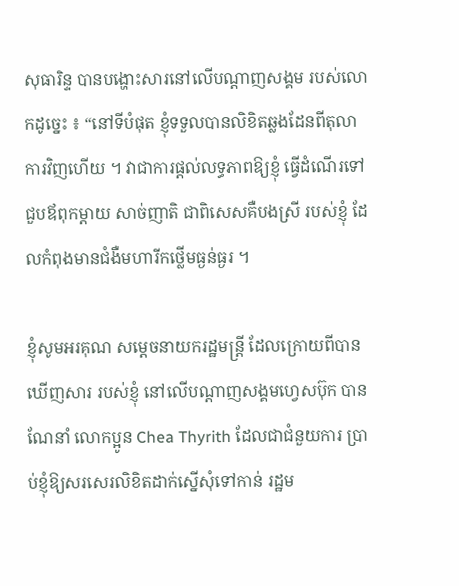សុធារិន្ទ បានបង្ហោះសារនៅលើបណ្ដាញសង្គម របស់លោកដូច្នេះ ៖ “នៅទីបំផុត ខ្ញុំទទួលបានលិខិតឆ្លងដែនពីតុលាការវិញហើយ ។ វាជាការផ្តល់លទ្ធភាពឱ្យខ្ញុំ ធ្វើដំណើរទៅជួបឪពុកម្តាយ សាច់ញាតិ ជាពិសេសគឺបងស្រី របស់ខ្ញុំ ដែលកំពុងមានជំងឺមហារីកថ្លើមធ្ងន់ធ្ងរ ។

ខ្ញុំសូមអរគុណ សម្តេចនាយករដ្ឋមន្រ្តី ដែលក្រោយពីបានឃើញសារ របស់ខ្ញុំ នៅលើបណ្តាញសង្គមហ្វេសប៊ុក បានណែនាំ លោកប្អូន Chea Thyrith ដែលជាជំនួយការ ប្រាប់ខ្ញុំឱ្យសរសេរលិខិតដាក់ស្នើសុំទៅកាន់ រដ្ឋម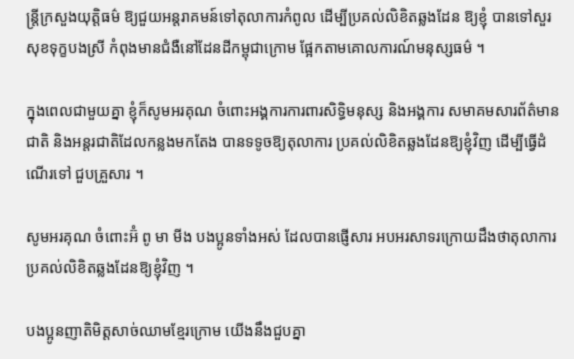ន្រ្តីក្រសួងយុត្តិធម៌ ឱ្យជួយអន្តរាគមន៍ទៅតុលាការកំពូល ដើម្បីប្រគល់លិខិតឆ្លងដែន ឱ្យខ្ញុំ បានទៅសួរសុខទុក្ខបងស្រី កំពុងមានជំងឺនៅដែនដីកម្ពុជាក្រោម ផ្អែកតាមគោលការណ៍មនុស្សធម៌ ។

ក្នុងពេលជាមួយគ្នា ខ្ញុំក៏សូមអរគុណ ចំពោះអង្គការការពារសិទ្ធិមនុស្ស និងអង្គការ សមាគមសារព័ត៌មានជាតិ និងអន្តរជាតិដែលកន្លងមកតែង បានទទូចឱ្យតុលាការ ប្រគល់លិខិតឆ្លងដែនឱ្យខ្ញុំវិញ ដើម្បីធ្វើដំណើរទៅ ជួបគ្រួសារ ។

សូមអរគុណ ចំពោះអ៊ំ ពូ មា មីង បងប្អូនទាំងអស់ ដែលបានផ្ញើសារ អបអរសាទរក្រោយដឹងថាតុលាការប្រគល់លិខិតឆ្លងដែនឱ្យខ្ញុំវិញ ។

បងប្អូនញាតិមិត្តសាច់ឈាមខ្មែរក្រោម យើងនឹងជួបគ្នា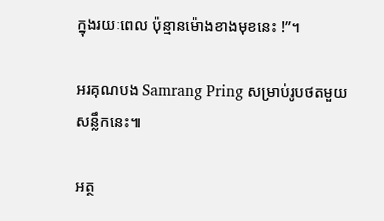ក្នុងរយៈពេល ប៉ុន្មានម៉ោងខាងមុខនេះ !”។

អរគុណបង Samrang Pring សម្រាប់រូបថតមួយសន្លឹកនេះ៕

អត្ថ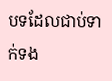បទដែលជាប់ទាក់ទង